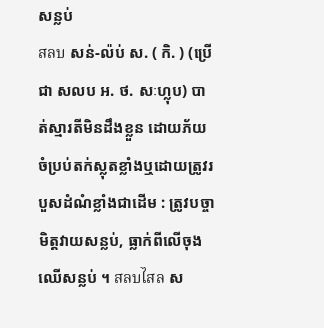សន្លប់
สลบ សន់-ល៉ប់ ស. ( កិ. ) (ប្រើជា សលប អ. ថ. សៈហ្លុប) បាត់ស្មារតីមិនដឹងខ្លួន ដោយភ័យចំប្រប់តក់ស្លុតខ្លាំងឬដោយត្រូវរបួសដំណំខ្លាំងជាដើម : ត្រូវបច្ចាមិត្តវាយសន្លប់, ធ្លាក់ពីលើចុងឈើសន្លប់ ។ สลบไสล ស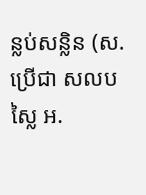ន្លប់សន្លិន (ស. ប្រើជា សលបស្លៃ អ.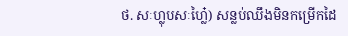ថ. សៈហ្លុបសៈហៃ៎្ល) សន្លប់ឈឹងមិនកម្រើកដៃ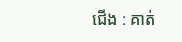ជើង : គាត់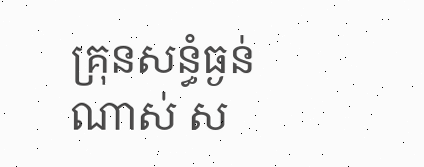គ្រុនសន្ធំធ្ងន់ណាស់ ស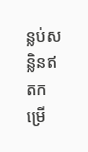ន្លប់សន្លិនឥតកម្រើ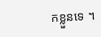កខ្លួនទេ ។